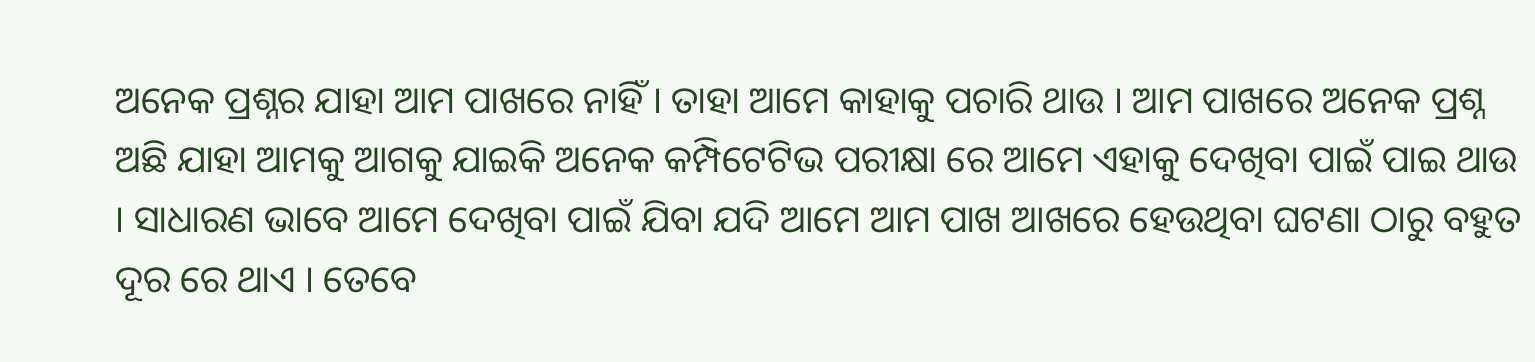ଅନେକ ପ୍ରଶ୍ନର ଯାହା ଆମ ପାଖରେ ନାହିଁ । ତାହା ଆମେ କାହାକୁ ପଚାରି ଥାଉ । ଆମ ପାଖରେ ଅନେକ ପ୍ରଶ୍ନ ଅଛି ଯାହା ଆମକୁ ଆଗକୁ ଯାଇକି ଅନେକ କମ୍ପିଟେଟିଭ ପରୀକ୍ଷା ରେ ଆମେ ଏହାକୁ ଦେଖିବା ପାଇଁ ପାଇ ଥାଉ । ସାଧାରଣ ଭାବେ ଆମେ ଦେଖିବା ପାଇଁ ଯିବା ଯଦି ଆମେ ଆମ ପାଖ ଆଖରେ ହେଉଥିବା ଘଟଣା ଠାରୁ ବହୁତ ଦୂର ରେ ଥାଏ । ତେବେ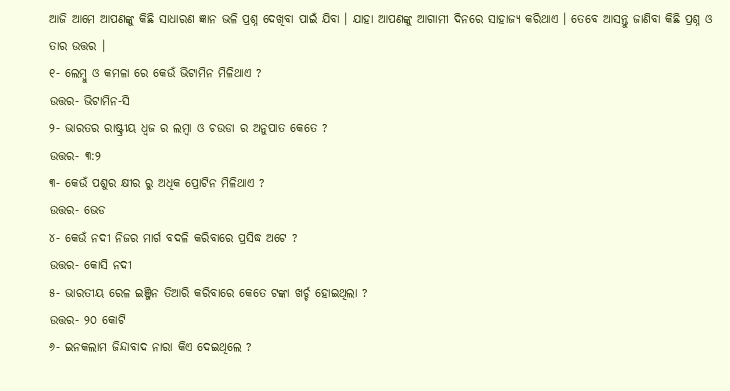ଆଜି ଆମେ ଆପଣଙ୍କୁ କିଛି ସାଧାରଣ ଜ୍ଞାନ ଭଳି ପ୍ରଶ୍ନ ଦେଖିବା ପାଇଁ ଯିବା । ଯାହା ଆପଣଙ୍କୁ ଆଗାମୀ ଦିନରେ ସାହାଜ୍ଯ କରିଥାଏ । ତେବେ ଆସନ୍ତୁ ଜାଣିବା କିଛି ପ୍ରଶ୍ନ ଓ ତାର ଉତ୍ତର ।
୧- ଲେମ୍ବୁ ଓ କମଳା ରେ କେଉଁ ଭିଟାମିନ ମିଳିଥାଏ ?
ଉତ୍ତର- ଭିଟାମିନ-ସି
୨- ଭାରତର ରାଷ୍ଟ୍ରୀୟ ଧ୍ଵଜ ର ଲମ୍ବା ଓ ଚଉଡା ର ଅନୁପାତ କେତେ ?
ଉତ୍ତର- ୩:୨
୩- କେଉଁ ପଶୁର କ୍ଷୀର ରୁ ଅଧିକ ପ୍ରୋଟିନ ମିଳିଥାଏ ?
ଉତ୍ତର- ଭେଡ
୪- କେଉଁ ନଦୀ ନିଜର ମାର୍ଗ ବଦଳି କରିବାରେ ପ୍ରସିଦ୍ଧ ଅଟେ ?
ଉତ୍ତର- କୋସି ନଦୀ
୫- ଭାରତୀୟ ରେଳ ଇଞ୍ଜିନ ତିଆରି କରିବାରେ କେତେ ଟଙ୍କା ଖର୍ଚ୍ଚ ହୋଇଥିଲା ?
ଉତ୍ତର- ୨୦ କୋଟି
୬- ଇନକଲାମ ଜିନ୍ଦାବାଦ ନାରା କିଏ ଦେଇଥିଲେ ?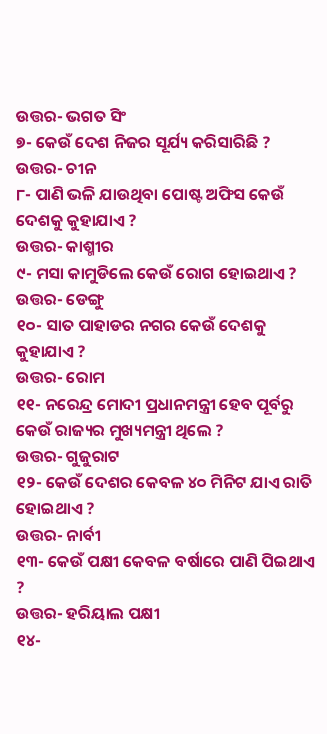ଉତ୍ତର- ଭଗତ ସିଂ
୭- କେଉଁ ଦେଶ ନିଜର ସୂର୍ଯ୍ୟ କରିସାରିଛି ?
ଉତ୍ତର- ଚୀନ
୮- ପାଣି ଭଳି ଯାଉଥିବା ପୋଷ୍ଟ ଅଫିସ କେଉଁ ଦେଶକୁ କୁହାଯାଏ ?
ଉତ୍ତର- କାଶ୍ମୀର
୯- ମସା କାମୁଡିଲେ କେଉଁ ରୋଗ ହୋଇଥାଏ ?
ଉତ୍ତର- ଡେଙ୍ଗୁ
୧୦- ସାତ ପାହାଡର ନଗର କେଉଁ ଦେଶକୁ କୁହାଯାଏ ?
ଉତ୍ତର- ରୋମ
୧୧- ନରେନ୍ଦ୍ର ମୋଦୀ ପ୍ରଧାନମନ୍ତ୍ରୀ ହେବ ପୂର୍ବରୁ କେଉଁ ରାଜ୍ୟର ମୁଖ୍ୟମନ୍ତ୍ରୀ ଥିଲେ ?
ଉତ୍ତର- ଗୁଜୁରାଟ
୧୨- କେଉଁ ଦେଶର କେବଳ ୪୦ ମିନିଟ ଯାଏ ରାତି ହୋଇଥାଏ ?
ଉତ୍ତର- ନାର୍ବୀ
୧୩- କେଉଁ ପକ୍ଷୀ କେବଳ ବର୍ଷାରେ ପାଣି ପିଇଥାଏ ?
ଉତ୍ତର- ହରିୟାଲ ପକ୍ଷୀ
୧୪-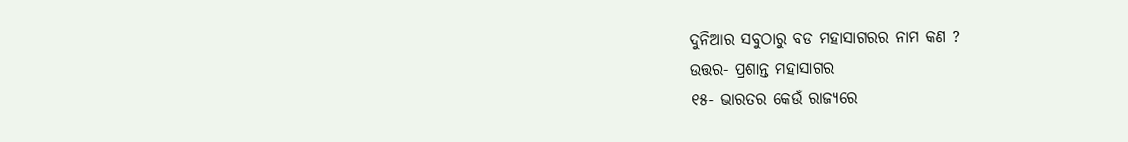ଦୁନିଆର ସବୁଠାରୁ ବଡ ମହାସାଗରର ନାମ କଣ ?
ଉତ୍ତର- ପ୍ରଶାନ୍ତ ମହାସାଗର
୧୫- ଭାରତର କେଉଁ ରାଜ୍ୟରେ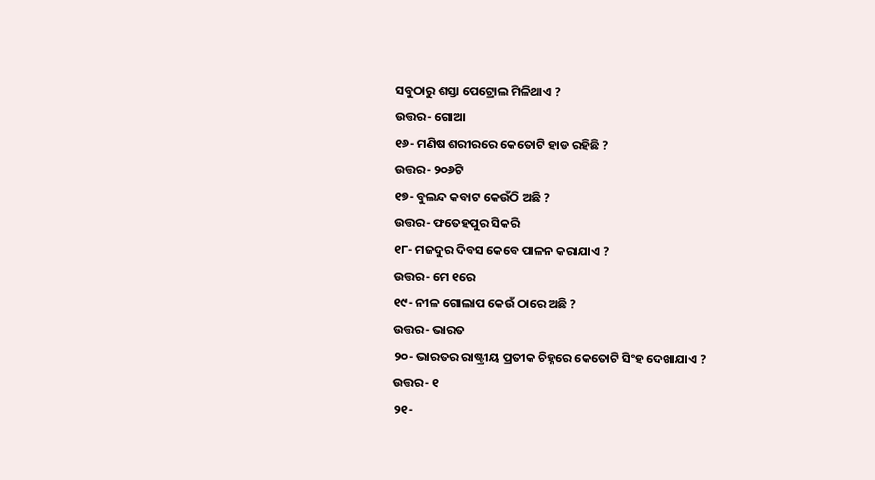ସବୁଠାରୁ ଶସ୍ତା ପେଟ୍ରୋଲ ମିଳିଥାଏ ?
ଉତ୍ତର- ଗୋଆ
୧୬- ମଣିଷ ଶରୀରରେ କେତୋଟି ହାଡ ରହିଛି ?
ଉତ୍ତର- ୨୦୬ଟି
୧୭- ବୁଲନ୍ଦ କବାଟ କେଉଁଠି ଅଛି ?
ଉତ୍ତର- ଫତେହପୁର ସିକରି
୧୮- ମଜଦୁର ଦିବସ କେବେ ପାଳନ କରାଯାଏ ?
ଉତ୍ତର- ମେ ୧ରେ
୧୯- ନୀଳ ଗୋଲାପ କେଉଁ ଠାରେ ଅଛି ?
ଉତ୍ତର- ଭାରତ
୨୦- ଭାରତର ରାଷ୍ଟ୍ରୀୟ ପ୍ରତୀକ ଚିହ୍ନରେ କେତୋଟି ସିଂହ ଦେଖାଯାଏ ?
ଉତ୍ତର- ୧
୨୧-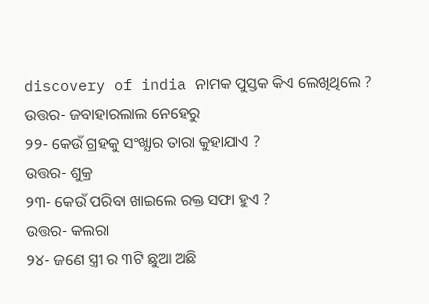discovery of india ନାମକ ପୁସ୍ତକ କିଏ ଲେଖିଥିଲେ ?
ଉତ୍ତର- ଜବାହାରଲାଲ ନେହେରୁ
୨୨- କେଉଁ ଗ୍ରହକୁ ସଂଖ୍ଯାର ତାରା କୁହାଯାଏ ?
ଉତ୍ତର- ଶୁକ୍ର
୨୩- କେଉଁ ପରିବା ଖାଇଲେ ରକ୍ତ ସଫା ହୁଏ ?
ଉତ୍ତର- କଲରା
୨୪- ଜଣେ ସ୍ତ୍ରୀ ର ୩ଟି ଛୁଆ ଅଛି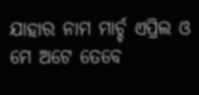ଯାହାର ନାମ ମାର୍ଚ୍ଚ ଏପ୍ରିଲ ଓ ମେ ଅଟେ ତେବେ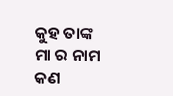କୁହ ତାଙ୍କ ମା ର ନାମ କଣ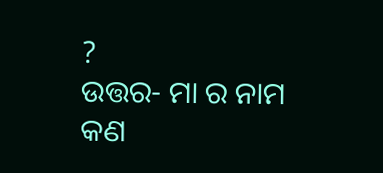?
ଉତ୍ତର- ମା ର ନାମ କଣ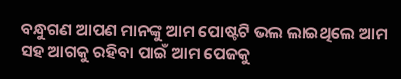ବନ୍ଧୁଗଣ ଆପଣ ମାନଙ୍କୁ ଆମ ପୋଷ୍ଟଟି ଭଲ ଲାଇଥିଲେ ଆମ ସହ ଆଗକୁ ରହିବା ପାଇଁ ଆମ ପେଜକୁ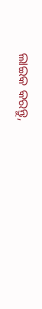ଲାଇକ କରନ୍ତୁ,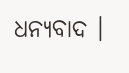ଧନ୍ୟବାଦ ।